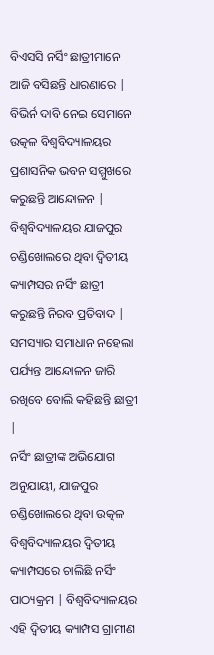ବିଏସସି ନର୍ସିଂ ଛାତ୍ରୀମାନେ ଆଜି ବସିଛନ୍ତି ଧାରଣାରେ | ବିଭିର୍ନ ଦାବି ନେଇ ସେମାନେ ଉତ୍କଳ ବିଶ୍ୱବିଦ୍ୟାଳୟର ପ୍ରଶାସନିକ ଭବନ ସମ୍ମୁଖରେ କରୁଛନ୍ତି ଆନ୍ଦୋଳନ | ବିଶ୍ୱବିଦ୍ୟାଳୟର ଯାଜପୁର ଚଣ୍ଡିଖୋଲରେ ଥିବା ଦ୍ୱିତୀୟ କ୍ୟାମ୍ପସର ନର୍ସିଂ ଛାତ୍ରୀ କରୁଛନ୍ତି ନିରବ ପ୍ରତିବାଦ | ସମସ୍ୟାର ସମାଧାନ ନହେଲା ପର୍ଯ୍ୟନ୍ତ ଆନ୍ଦୋଳନ ଜାରି ରଖିବେ ବୋଲି କହିଛନ୍ତି ଛାତ୍ରୀ |
ନର୍ସିଂ ଛାତ୍ରୀଙ୍କ ଅଭିଯୋଗ ଅନୁଯାୟୀ, ଯାଜପୁର ଚଣ୍ଡିଖୋଲରେ ଥିବା ଉତ୍କଳ ବିଶ୍ୱବିଦ୍ୟାଳୟର ଦ୍ୱିତୀୟ କ୍ୟାମ୍ପସରେ ଚାଲିଛି ନର୍ସିଂ ପାଠ୍ୟକ୍ରମ | ବିଶ୍ୱବିଦ୍ୟାଳୟର ଏହି ଦ୍ୱିତୀୟ କ୍ୟାମ୍ପସ ଗ୍ରାମୀଣ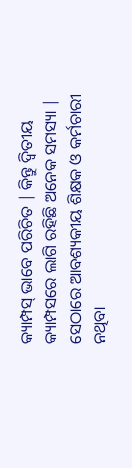କ୍ୟାମ୍ପସ୍ ଭାବେ ପରିଚିତ | କିନ୍ତୁ ଦ୍ୱିତୀୟ କ୍ୟାମ୍ପସରେ ଲାଗି ରହିଛି ଅନେକ ସମସ୍ୟା | ସେଠାରେ ଆବଶ୍ୟକୀୟ ଶିକ୍ଷକ ଓ କର୍ମଚାରୀ ନଥିବା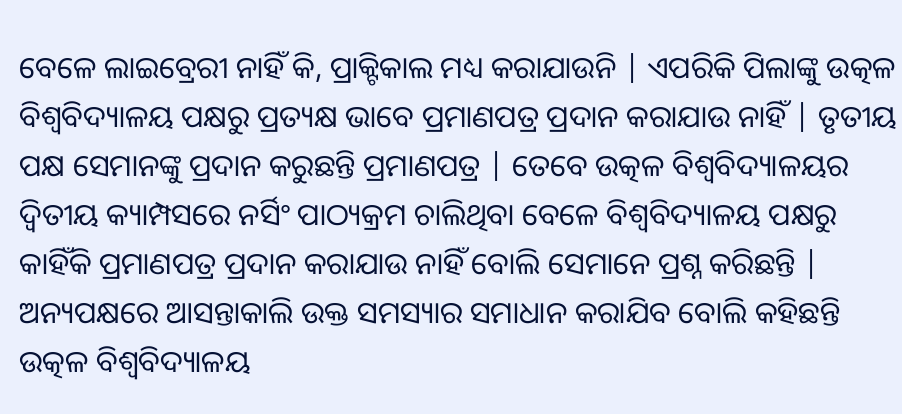ବେଳେ ଲାଇବ୍ରେରୀ ନାହିଁ କି, ପ୍ରାକ୍ଟିକାଲ ମଧ୍ୟ କରାଯାଉନି | ଏପରିକି ପିଲାଙ୍କୁ ଉତ୍କଳ ବିଶ୍ୱବିଦ୍ୟାଳୟ ପକ୍ଷରୁ ପ୍ରତ୍ୟକ୍ଷ ଭାବେ ପ୍ରମାଣପତ୍ର ପ୍ରଦାନ କରାଯାଉ ନାହିଁ | ତୃତୀୟ ପକ୍ଷ ସେମାନଙ୍କୁ ପ୍ରଦାନ କରୁଛନ୍ତି ପ୍ରମାଣପତ୍ର | ତେବେ ଉତ୍କଳ ବିଶ୍ୱବିଦ୍ୟାଳୟର ଦ୍ୱିତୀୟ କ୍ୟାମ୍ପସରେ ନର୍ସିଂ ପାଠ୍ୟକ୍ରମ ଚାଲିଥିବା ବେଳେ ବିଶ୍ୱବିଦ୍ୟାଳୟ ପକ୍ଷରୁ କାହିଁକି ପ୍ରମାଣପତ୍ର ପ୍ରଦାନ କରାଯାଉ ନାହିଁ ବୋଲି ସେମାନେ ପ୍ରଶ୍ନ କରିଛନ୍ତି | ଅନ୍ୟପକ୍ଷରେ ଆସନ୍ତାକାଲି ଉକ୍ତ ସମସ୍ୟାର ସମାଧାନ କରାଯିବ ବୋଲି କହିଛନ୍ତି ଉତ୍କଳ ବିଶ୍ୱବିଦ୍ୟାଳୟ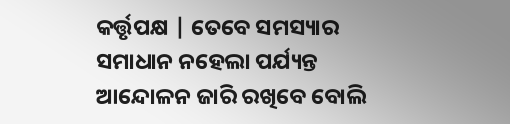କର୍ତ୍ତୃପକ୍ଷ | ତେବେ ସମସ୍ୟାର ସମାଧାନ ନହେଲା ପର୍ଯ୍ୟନ୍ତ ଆନ୍ଦୋଳନ ଜାରି ରଖିବେ ବୋଲି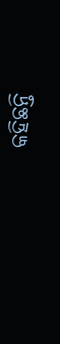କହିଛନ୍ତି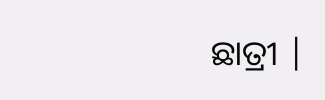ଛାତ୍ରୀ |